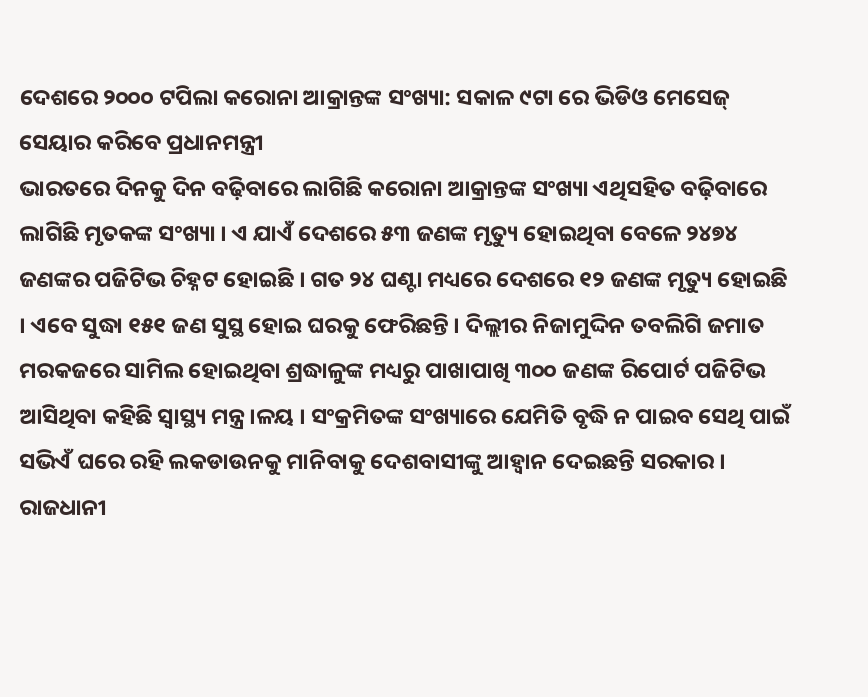ଦେଶରେ ୨୦୦୦ ଟପିଲା କରୋନା ଆକ୍ରାନ୍ତଙ୍କ ସଂଖ୍ୟା: ସକାଳ ୯ଟା ରେ ଭିଡିଓ ମେସେଜ୍ ସେୟାର କରିବେ ପ୍ରଧାନମନ୍ତ୍ରୀ
ଭାରତରେ ଦିନକୁ ଦିନ ବଢ଼ିବାରେ ଲାଗିଛି କରୋନା ଆକ୍ରାନ୍ତଙ୍କ ସଂଖ୍ୟା ଏଥିସହିତ ବଢ଼ିବାରେ ଲାଗିଛି ମୃତକଙ୍କ ସଂଖ୍ୟା । ଏ ଯାଏଁ ଦେଶରେ ୫୩ ଜଣଙ୍କ ମୃତ୍ୟୁ ହୋଇଥିବା ବେଳେ ୨୪୭୪ ଜଣଙ୍କର ପଜିଟିଭ ଚିହ୍ନଟ ହୋଇଛି । ଗତ ୨୪ ଘଣ୍ଟା ମଧ୍ୟରେ ଦେଶରେ ୧୨ ଜଣଙ୍କ ମୃତ୍ୟୁ ହୋଇଛି । ଏବେ ସୁଦ୍ଧା ୧୫୧ ଜଣ ସୁସ୍ଥ ହୋଇ ଘରକୁ ଫେରିଛନ୍ତି । ଦିଲ୍ଲୀର ନିଜାମୁଦ୍ଦିନ ତବଲିଗି ଜମାତ ମରକଜରେ ସାମିଲ ହୋଇଥିବା ଶ୍ରଦ୍ଧାଳୁଙ୍କ ମଧ୍ୟରୁ ପାଖାପାଖି ୩୦୦ ଜଣଙ୍କ ରିପୋର୍ଟ ପଜିଟିଭ ଆସିଥିବା କହିଛି ସ୍ୱାସ୍ଥ୍ୟ ମନ୍ତ୍ର।ଳୟ । ସଂକ୍ରମିତଙ୍କ ସଂଖ୍ୟାରେ ଯେମିତି ବୃଦ୍ଧି ନ ପାଇବ ସେଥି ପାଇଁ ସଭିଏଁ ଘରେ ରହି ଲକଡାଉନକୁ ମାନିବାକୁ ଦେଶବାସୀଙ୍କୁ ଆହ୍ଵାନ ଦେଇଛନ୍ତି ସରକାର ।
ରାଜଧାନୀ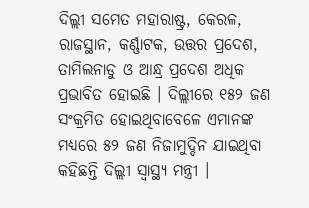ଦିଲ୍ଲୀ ସମେତ ମହାରାଷ୍ଟ୍ର, କେରଳ, ରାଜସ୍ଥାନ, କର୍ଣ୍ଣାଟକ, ଉତ୍ତର ପ୍ରଦେଶ, ତାମିଲନାଡୁ ଓ ଆନ୍ଧ୍ର ପ୍ରଦେଶ ଅଧିକ ପ୍ରଭାବିତ ହୋଇଛି । ଦିଲ୍ଲୀରେ ୧୫୨ ଜଣ ସଂକ୍ରମିତ ହୋଇଥିବାବେଳେ ଏମାନଙ୍କ ମଧ୍ୟରେ ୫୨ ଜଣ ନିଜାମୁଦ୍ଦିନ ଯାଇଥିବା କହିଛନ୍ତି ଦିଲ୍ଲୀ ସ୍ୱାସ୍ଥ୍ୟ ମନ୍ତ୍ରୀ ।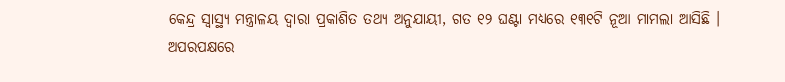କେନ୍ଦ୍ର ସ୍ୱାସ୍ଥ୍ୟ ମନ୍ତ୍ରାଳୟ ଦ୍ୱାରା ପ୍ରକାଶିତ ତଥ୍ୟ ଅନୁଯାୟୀ, ଗତ ୧୨ ଘଣ୍ଟା ମଧ୍ୟରେ ୧୩୧ଟି ନୂଆ ମାମଲା ଆସିଛି ।
ଅପରପକ୍ଷରେ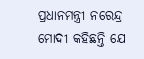ପ୍ରଧାନମନ୍ତ୍ରୀ ନରେନ୍ଦ୍ର ମୋଦୀ କହିଛନ୍ତି ଯେ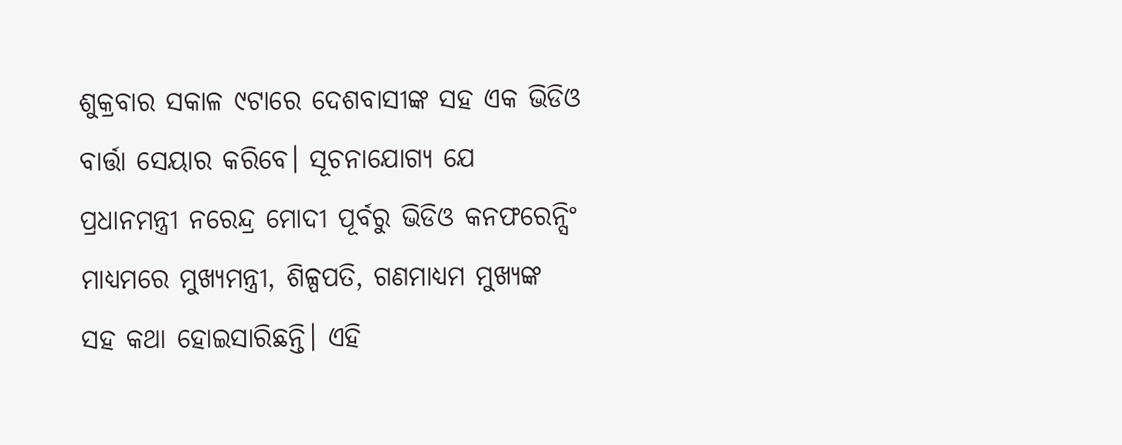ଶୁକ୍ରବାର ସକାଳ ୯ଟାରେ ଦେଶବାସୀଙ୍କ ସହ ଏକ ଭିଡିଓ ବାର୍ତ୍ତା ସେୟାର କରିବେ। ସୂଚନାଯୋଗ୍ୟ ଯେ ପ୍ରଧାନମନ୍ତ୍ରୀ ନରେନ୍ଦ୍ର ମୋଦୀ ପୂର୍ବରୁ ଭିଡିଓ କନଫରେନ୍ସିଂ ମାଧ୍ୟମରେ ମୁଖ୍ୟମନ୍ତ୍ରୀ, ଶିଳ୍ପପତି, ଗଣମାଧ୍ୟମ ମୁଖ୍ୟଙ୍କ ସହ କଥା ହୋଇସାରିଛନ୍ତି। ଏହି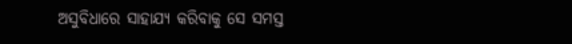ଅସୁବିଧାରେ ସାହାଯ୍ୟ କରିବାକୁ ସେ ସମସ୍ତ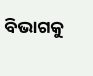ବିଭାଗକୁ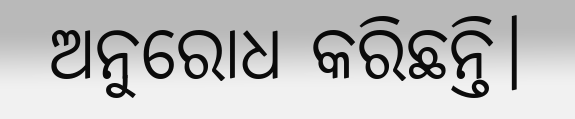ଅନୁରୋଧ କରିଛନ୍ତି।